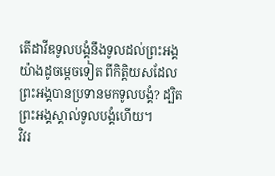តើដាវីឌទូលបង្គំនឹងទូលដល់ព្រះអង្គយ៉ាងដូចម្តេចទៀត ពីកិត្តិយសដែលព្រះអង្គបានប្រទានមកទូលបង្គំ? ដ្បិតព្រះអង្គស្គាល់ទូលបង្គំហើយ។
វិវរ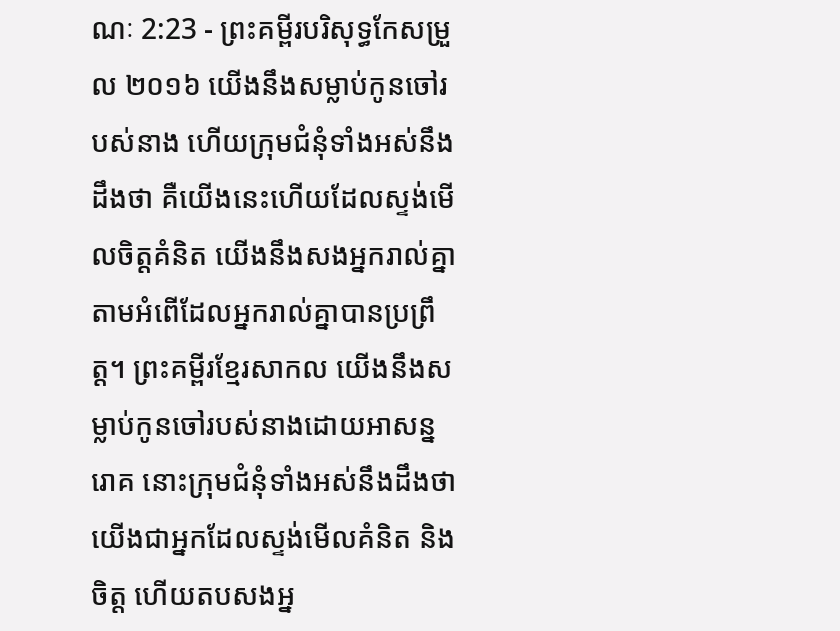ណៈ 2:23 - ព្រះគម្ពីរបរិសុទ្ធកែសម្រួល ២០១៦ យើងនឹងសម្លាប់កូនចៅរបស់នាង ហើយក្រុមជំនុំទាំងអស់នឹងដឹងថា គឺយើងនេះហើយដែលស្ទង់មើលចិត្តគំនិត យើងនឹងសងអ្នករាល់គ្នា តាមអំពើដែលអ្នករាល់គ្នាបានប្រព្រឹត្ត។ ព្រះគម្ពីរខ្មែរសាកល យើងនឹងសម្លាប់កូនចៅរបស់នាងដោយអាសន្នរោគ នោះក្រុមជំនុំទាំងអស់នឹងដឹងថា យើងជាអ្នកដែលស្ទង់មើលគំនិត និងចិត្ត ហើយតបសងអ្ន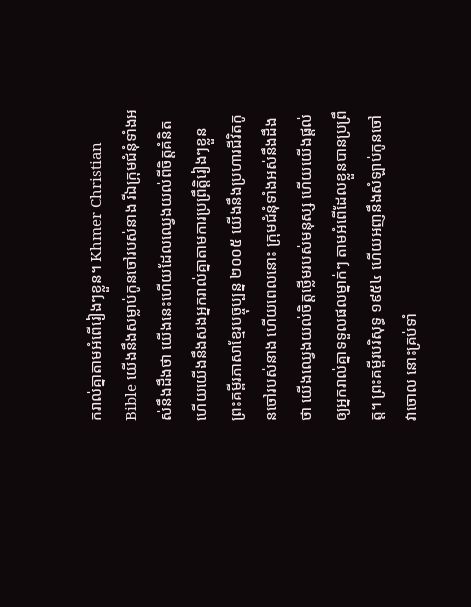ករាល់គ្នាតាមអំពើរៀងៗខ្លួន។ Khmer Christian Bible យើងនឹងសម្លាប់កូនចៅរបស់នាង រីឯក្រុមជំនុំទាំងអស់នឹងដឹងថា យើងនេះហើយដែលឈ្វេងយល់ពីចិត្ដគំនិត ហើយយើងនឹងសងអ្នករាល់គ្នាតាមការប្រព្រឹត្ដិរៀងៗខ្លួន ព្រះគម្ពីរភាសាខ្មែរបច្ចុប្បន្ន ២០០៥ យើងនឹងប្រហារជីវិតកូនចៅរបស់នាង ហើយពេលនោះ ក្រុមជំនុំទាំងអស់នឹងដឹងថា យើងឈ្វេងយល់ចិត្តថ្លើមរបស់មនុស្ស ហើយយើងផ្ដល់ឲ្យអ្នករាល់គ្នាទទួលផលម្នាក់ៗ តាមអំពើដែលខ្លួនបានប្រព្រឹត្ត។ ព្រះគម្ពីរបរិសុទ្ធ ១៩៥៤ ហើយអញនឹងសំឡាប់កូនចៅវាចោល នោះគ្រប់ទាំ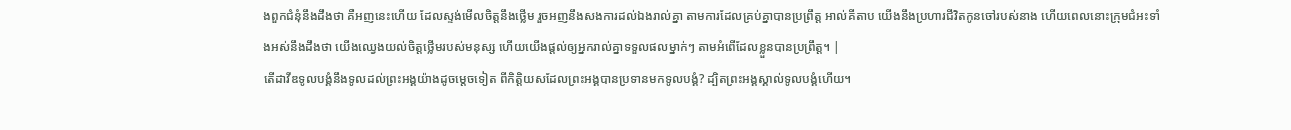ងពួកជំនុំនឹងដឹងថា គឺអញនេះហើយ ដែលស្ទង់មើលចិត្តនឹងថ្លើម រួចអញនឹងសងការដល់ឯងរាល់គ្នា តាមការដែលគ្រប់គ្នាបានប្រព្រឹត្ត អាល់គីតាប យើងនឹងប្រហារជីវិតកូនចៅរបស់នាង ហើយពេលនោះក្រុមជំអះទាំងអស់នឹងដឹងថា យើងឈ្វេងយល់ចិត្ដថ្លើមរបស់មនុស្ស ហើយយើងផ្ដល់ឲ្យអ្នករាល់គ្នាទទួលផលម្នាក់ៗ តាមអំពើដែលខ្លួនបានប្រព្រឹត្ដ។ |
តើដាវីឌទូលបង្គំនឹងទូលដល់ព្រះអង្គយ៉ាងដូចម្តេចទៀត ពីកិត្តិយសដែលព្រះអង្គបានប្រទានមកទូលបង្គំ? ដ្បិតព្រះអង្គស្គាល់ទូលបង្គំហើយ។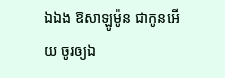ឯឯង ឱសាឡូម៉ូន ជាកូនអើយ ចូរឲ្យឯ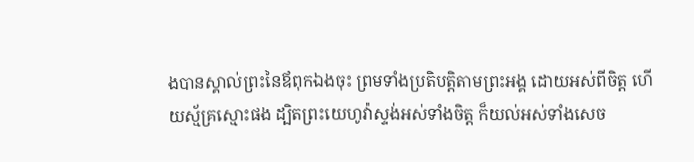ងបានស្គាល់ព្រះនៃឪពុកឯងចុះ ព្រមទាំងប្រតិបត្តិតាមព្រះអង្គ ដោយអស់ពីចិត្ត ហើយស្ម័គ្រស្មោះផង ដ្បិតព្រះយេហូវ៉ាស្ទង់អស់ទាំងចិត្ត ក៏យល់អស់ទាំងសេច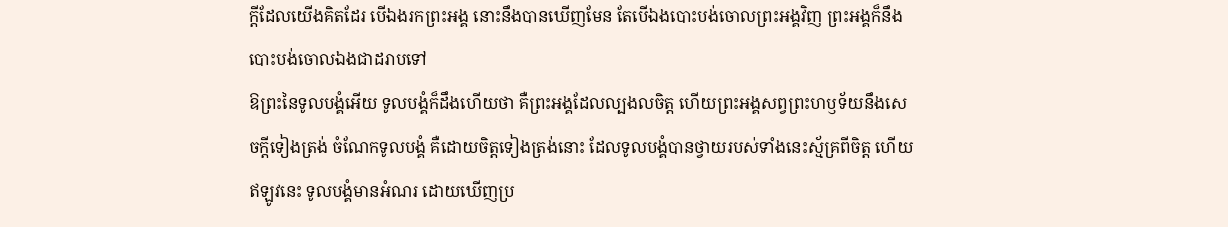ក្ដីដែលយើងគិតដែរ បើឯងរកព្រះអង្គ នោះនឹងបានឃើញមែន តែបើឯងបោះបង់ចោលព្រះអង្គវិញ ព្រះអង្គក៏នឹងបោះបង់ចោលឯងជាដរាបទៅ
ឱព្រះនៃទូលបង្គំអើយ ទូលបង្គំក៏ដឹងហើយថា គឺព្រះអង្គដែលល្បងលចិត្ត ហើយព្រះអង្គសព្វព្រះហឫទ័យនឹងសេចក្ដីទៀងត្រង់ ចំណែកទូលបង្គំ គឺដោយចិត្តទៀងត្រង់នោះ ដែលទូលបង្គំបានថ្វាយរបស់ទាំងនេះស្ម័គ្រពីចិត្ត ហើយឥឡូវនេះ ទូលបង្គំមានអំណរ ដោយឃើញប្រ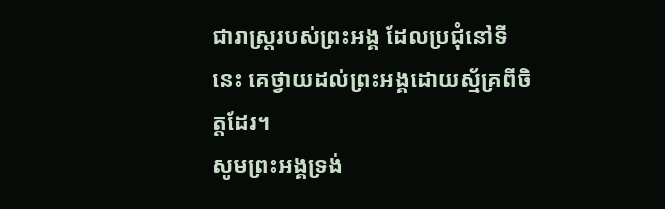ជារាស្ត្ររបស់ព្រះអង្គ ដែលប្រជុំនៅទីនេះ គេថ្វាយដល់ព្រះអង្គដោយស្ម័គ្រពីចិត្តដែរ។
សូមព្រះអង្គទ្រង់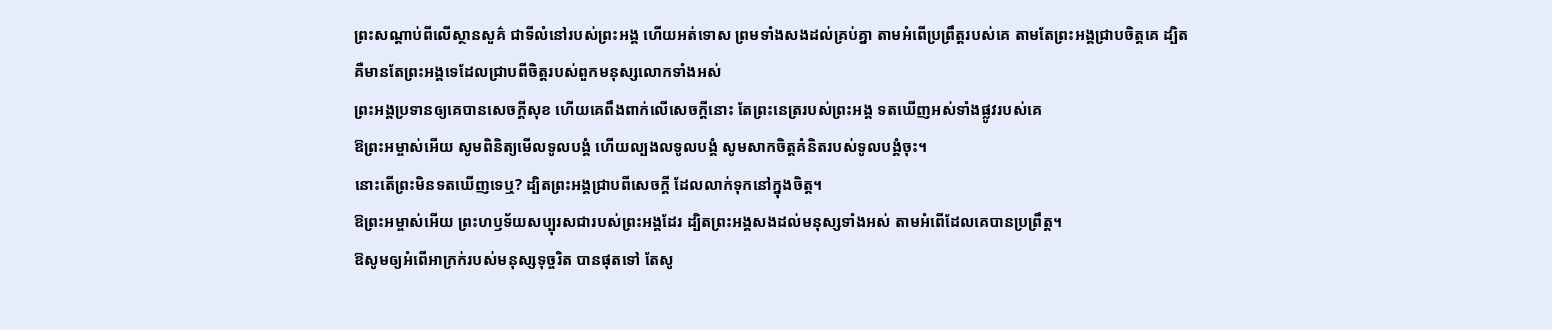ព្រះសណ្ដាប់ពីលើស្ថានសួគ៌ ជាទីលំនៅរបស់ព្រះអង្គ ហើយអត់ទោស ព្រមទាំងសងដល់គ្រប់គ្នា តាមអំពើប្រព្រឹត្តរបស់គេ តាមតែព្រះអង្គជ្រាបចិត្តគេ ដ្បិតគឺមានតែព្រះអង្គទេដែលជ្រាបពីចិត្តរបស់ពួកមនុស្សលោកទាំងអស់
ព្រះអង្គប្រទានឲ្យគេបានសេចក្ដីសុខ ហើយគេពឹងពាក់លើសេចក្ដីនោះ តែព្រះនេត្ររបស់ព្រះអង្គ ទតឃើញអស់ទាំងផ្លូវរបស់គេ
ឱព្រះអម្ចាស់អើយ សូមពិនិត្យមើលទូលបង្គំ ហើយល្បងលទូលបង្គំ សូមសាកចិត្តគំនិតរបស់ទូលបង្គំចុះ។
នោះតើព្រះមិនទតឃើញទេឬ? ដ្បិតព្រះអង្គជ្រាបពីសេចក្ដី ដែលលាក់ទុកនៅក្នុងចិត្ត។
ឱព្រះអម្ចាស់អើយ ព្រះហឫទ័យសប្បុរសជារបស់ព្រះអង្គដែរ ដ្បិតព្រះអង្គសងដល់មនុស្សទាំងអស់ តាមអំពើដែលគេបានប្រព្រឹត្ត។
ឱសូមឲ្យអំពើអាក្រក់របស់មនុស្សទុច្ចរិត បានផុតទៅ តែសូ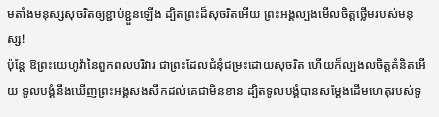មតាំងមនុស្សសុចរិតឲ្យខ្ជាប់ខ្ជួនឡើង ដ្បិតព្រះដ៏សុចរិតអើយ ព្រះអង្គល្បងមើលចិត្តថ្លើមរបស់មនុស្ស!
ប៉ុន្តែ ឱព្រះយេហូវ៉ានៃពួកពលបរិវារ ជាព្រះដែលជំនុំជម្រះដោយសុចរិត ហើយក៏ល្បងលចិត្តគំនិតអើយ ទូលបង្គំនឹងឃើញព្រះអង្គសងសឹកដល់គេជាមិនខាន ដ្បិតទូលបង្គំបានសម្ដែងដើមហេតុរបស់ទូ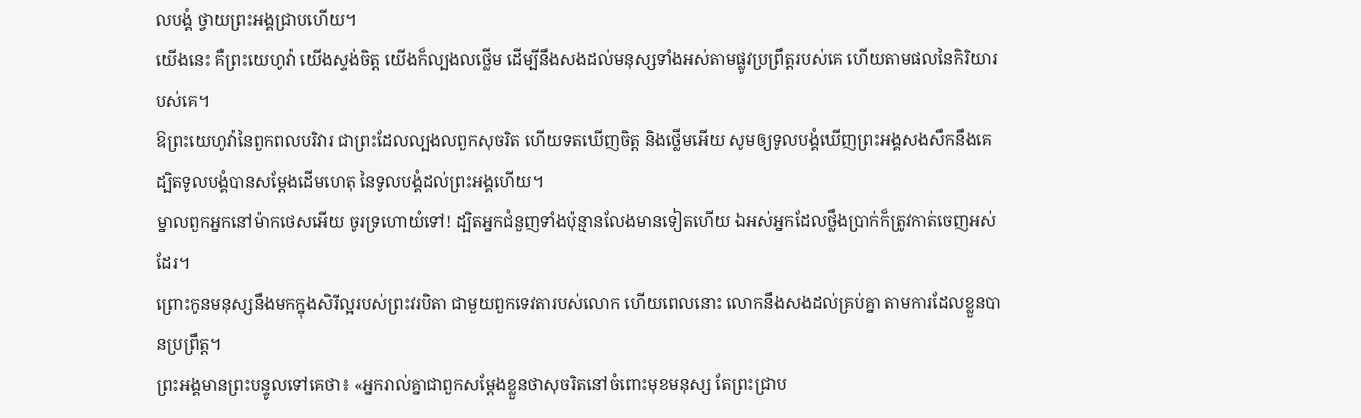លបង្គំ ថ្វាយព្រះអង្គជ្រាបហើយ។
យើងនេះ គឺព្រះយេហូវ៉ា យើងស្ទង់ចិត្ត យើងក៏ល្បងលថ្លើម ដើម្បីនឹងសងដល់មនុស្សទាំងអស់តាមផ្លូវប្រព្រឹត្តរបស់គេ ហើយតាមផលនៃកិរិយារបស់គេ។
ឱព្រះយេហូវ៉ានៃពួកពលបរិវារ ជាព្រះដែលល្បងលពួកសុចរិត ហើយទតឃើញចិត្ត និងថ្លើមអើយ សូមឲ្យទូលបង្គំឃើញព្រះអង្គសងសឹកនឹងគេ ដ្បិតទូលបង្គំបានសម្ដែងដើមហេតុ នៃទូលបង្គំដល់ព្រះអង្គហើយ។
ម្នាលពួកអ្នកនៅម៉ាកថេសអើយ ចូរទ្រហោយំទៅ! ដ្បិតអ្នកជំនួញទាំងប៉ុន្មានលែងមានទៀតហើយ ឯអស់អ្នកដែលថ្លឹងប្រាក់ក៏ត្រូវកាត់ចេញអស់ដែរ។
ព្រោះកូនមនុស្សនឹងមកក្នុងសិរីល្អរបស់ព្រះវរបិតា ជាមួយពួកទេវតារបស់លោក ហើយពេលនោះ លោកនឹងសងដល់គ្រប់គ្នា តាមការដែលខ្លួនបានប្រព្រឹត្ត។
ព្រះអង្គមានព្រះបន្ទូលទៅគេថា៖ «អ្នករាល់គ្នាជាពួកសម្តែងខ្លួនថាសុចរិតនៅចំពោះមុខមនុស្ស តែព្រះជ្រាប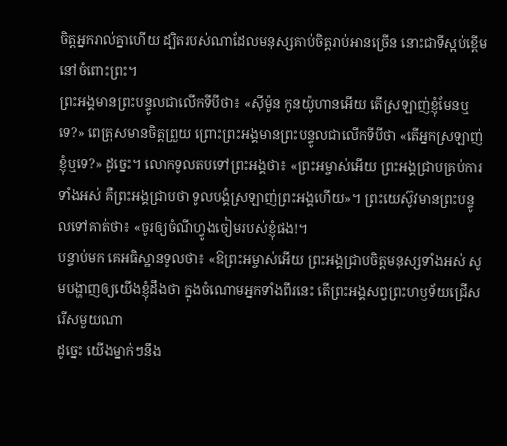ចិត្តអ្នករាល់គ្នាហើយ ដ្បិតរបស់ណាដែលមនុស្សគាប់ចិត្តរាប់អានច្រើន នោះជាទីស្អប់ខ្ពើមនៅចំពោះព្រះ។
ព្រះអង្គមានព្រះបន្ទូលជាលើកទីបីថា៖ «ស៊ីម៉ូន កូនយ៉ូហានអើយ តើស្រឡាញ់ខ្ញុំមែនឬទេ?» ពេត្រុសមានចិត្តព្រួយ ព្រោះព្រះអង្គមានព្រះបន្ទូលជាលើកទីបីថា «តើអ្នកស្រឡាញ់ខ្ញុំឬទេ?» ដូច្នេះ។ លោកទូលតបទៅព្រះអង្គថា៖ «ព្រះអម្ចាស់អើយ ព្រះអង្គជ្រាបគ្រប់ការទាំងអស់ គឺព្រះអង្គជ្រាបថា ទូលបង្គំស្រឡាញ់ព្រះអង្គហើយ»។ ព្រះយេស៊ូវមានព្រះបន្ទូលទៅគាត់ថា៖ «ចូរឲ្យចំណីហ្វូងចៀមរបស់ខ្ញុំផង!។
បន្ទាប់មក គេអធិស្ឋានទូលថា៖ «ឱព្រះអម្ចាស់អើយ ព្រះអង្គជ្រាបចិត្តមនុស្សទាំងអស់ សូមបង្ហាញឲ្យយើងខ្ញុំដឹងថា ក្នុងចំណោមអ្នកទាំងពីរនេះ តើព្រះអង្គសព្វព្រះហឫទ័យជ្រើសរើសមួយណា
ដូច្នេះ យើងម្នាក់ៗនឹង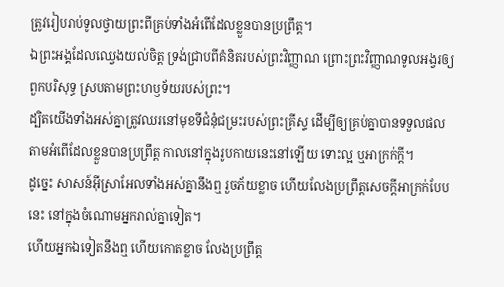ត្រូវរៀបរាប់ទូលថ្វាយព្រះពីគ្រប់ទាំងអំពើដែលខ្លួនបានប្រព្រឹត្ត។
ឯព្រះអង្គដែលឈ្វេងយល់ចិត្ត ទ្រង់ជ្រាបពីគំនិតរបស់ព្រះវិញ្ញាណ ព្រោះព្រះវិញ្ញាណទូលអង្វរឲ្យពួកបរិសុទ្ធ ស្របតាមព្រះហឫទ័យរបស់ព្រះ។
ដ្បិតយើងទាំងអស់គ្នាត្រូវឈរនៅមុខទីជំនុំជម្រះរបស់ព្រះគ្រីស្ទ ដើម្បីឲ្យគ្រប់គ្នាបានទទួលផល តាមអំពើដែលខ្លួនបានប្រព្រឹត្ត កាលនៅក្នុងរូបកាយនេះនៅឡើយ ទោះល្អ ឬអាក្រក់ក្តី។
ដូច្នេះ សាសន៍អ៊ីស្រាអែលទាំងអស់គ្នានឹងឮ រួចភ័យខ្លាច ហើយលែងប្រព្រឹត្តសេចក្ដីអាក្រក់បែបនេះ នៅក្នុងចំណោមអ្នករាល់គ្នាទៀត។
ហើយអ្នកឯទៀតនឹងឮ ហើយកោតខ្លាច លែងប្រព្រឹត្ត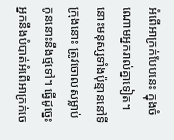អំពើអាក្រក់បែបនេះ ក្នុងចំណោមអ្នករាល់គ្នាទៀត។
នោះមនុស្សទាំងប៉ុន្មាននៅទីក្រុងនោះ ត្រូវចោលសម្លាប់កូននោះនឹងថ្មទៅ។ ធ្វើដូច្នេះ អ្នកនឹងបំបាត់អំពើអាក្រក់ចេ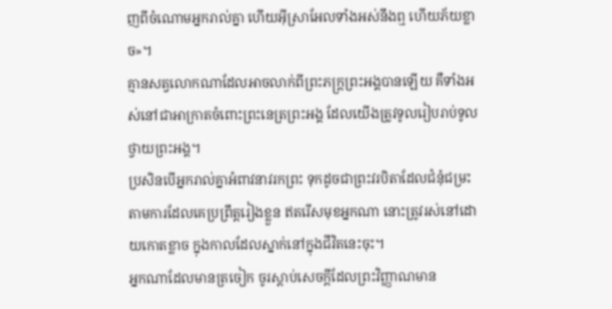ញពីចំណោមអ្នករាល់គ្នា ហើយអ៊ីស្រាអែលទាំងអស់នឹងឮ ហើយភ័យខ្លាច»។
គ្មានសត្វលោកណាដែលអាចលាក់ពីព្រះភក្ត្រព្រះអង្គបានឡើយ គឺទាំងអស់នៅជាអាក្រាតចំពោះព្រះនេត្រព្រះអង្គ ដែលយើងត្រូវទូលរៀបរាប់ទូលថ្វាយព្រះអង្គ។
ប្រសិនបើអ្នករាល់គ្នាអំពាវនាវរកព្រះ ទុកដូចជាព្រះវរបិតាដែលជំនុំជម្រះ តាមការដែលគេប្រព្រឹត្តរៀងខ្លួន ឥតរើសមុខអ្នកណា នោះត្រូវរស់នៅដោយកោតខ្លាច ក្នុងកាលដែលស្នាក់នៅក្នុងជីវិតនេះចុះ។
អ្នកណាដែលមានត្រចៀក ចូរស្តាប់សេចក្ដីដែលព្រះវិញ្ញាណមាន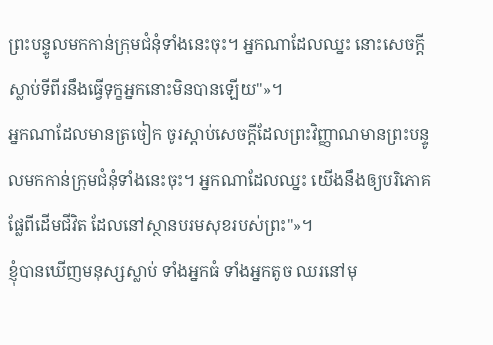ព្រះបន្ទូលមកកាន់ក្រុមជំនុំទាំងនេះចុះ។ អ្នកណាដែលឈ្នះ នោះសេចក្ដីស្លាប់ទីពីរនឹងធ្វើទុក្ខអ្នកនោះមិនបានឡើយ"»។
អ្នកណាដែលមានត្រចៀក ចូរស្តាប់សេចក្ដីដែលព្រះវិញ្ញាណមានព្រះបន្ទូលមកកាន់ក្រុមជំនុំទាំងនេះចុះ។ អ្នកណាដែលឈ្នះ យើងនឹងឲ្យបរិភោគផ្លែពីដើមជីវិត ដែលនៅស្ថានបរមសុខរបស់ព្រះ"»។
ខ្ញុំបានឃើញមនុស្សស្លាប់ ទាំងអ្នកធំ ទាំងអ្នកតូច ឈរនៅមុ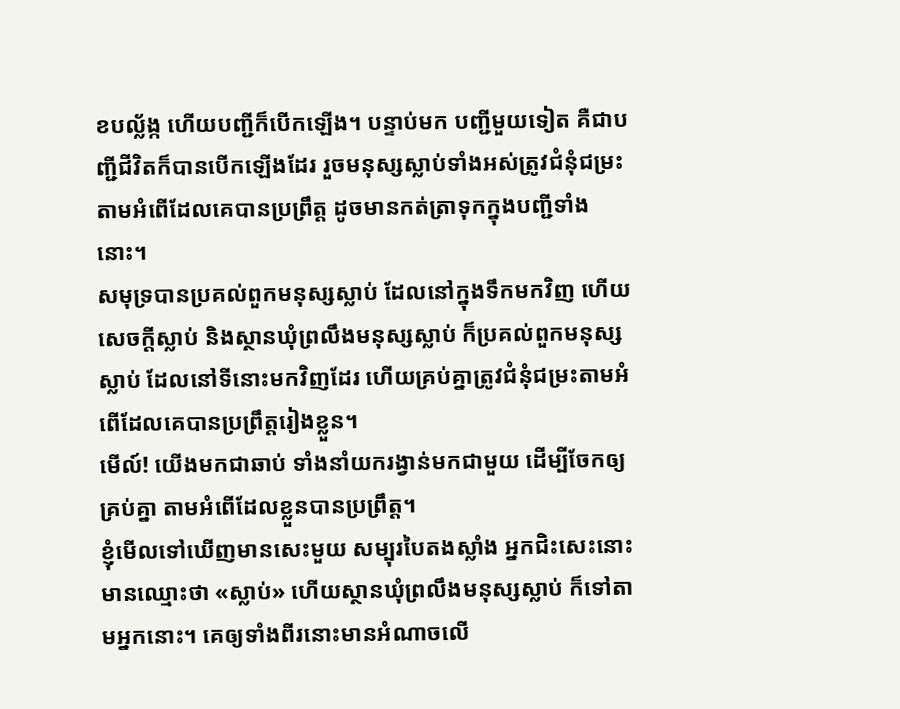ខបល្ល័ង្ក ហើយបញ្ជីក៏បើកឡើង។ បន្ទាប់មក បញ្ជីមួយទៀត គឺជាបញ្ជីជីវិតក៏បានបើកឡើងដែរ រួចមនុស្សស្លាប់ទាំងអស់ត្រូវជំនុំជម្រះ តាមអំពើដែលគេបានប្រព្រឹត្ត ដូចមានកត់ត្រាទុកក្នុងបញ្ជីទាំងនោះ។
សមុទ្របានប្រគល់ពួកមនុស្សស្លាប់ ដែលនៅក្នុងទឹកមកវិញ ហើយសេចក្ដីស្លាប់ និងស្ថានឃុំព្រលឹងមនុស្សស្លាប់ ក៏ប្រគល់ពួកមនុស្សស្លាប់ ដែលនៅទីនោះមកវិញដែរ ហើយគ្រប់គ្នាត្រូវជំនុំជម្រះតាមអំពើដែលគេបានប្រព្រឹត្តរៀងខ្លួន។
មើល៍! យើងមកជាឆាប់ ទាំងនាំយករង្វាន់មកជាមួយ ដើម្បីចែកឲ្យគ្រប់គ្នា តាមអំពើដែលខ្លួនបានប្រព្រឹត្ត។
ខ្ញុំមើលទៅឃើញមានសេះមួយ សម្បុរបៃតងស្លាំង អ្នកជិះសេះនោះមានឈ្មោះថា «ស្លាប់» ហើយស្ថានឃុំព្រលឹងមនុស្សស្លាប់ ក៏ទៅតាមអ្នកនោះ។ គេឲ្យទាំងពីរនោះមានអំណាចលើ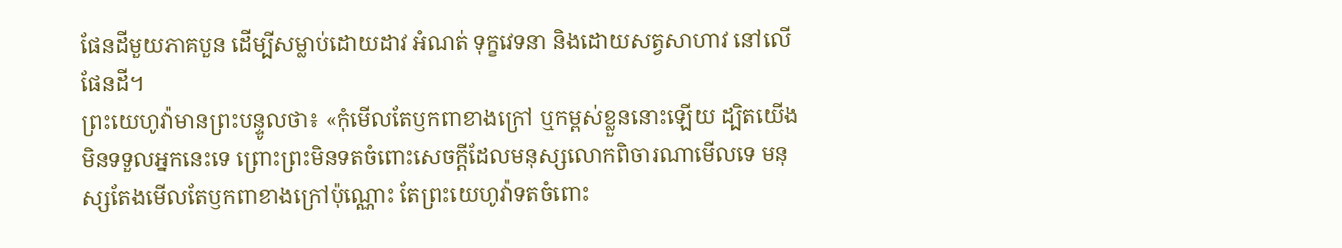ផែនដីមួយភាគបួន ដើម្បីសម្លាប់ដោយដាវ អំណត់ ទុក្ខវេទនា និងដោយសត្វសាហាវ នៅលើផែនដី។
ព្រះយេហូវ៉ាមានព្រះបន្ទូលថា៖ «កុំមើលតែឫកពាខាងក្រៅ ឬកម្ពស់ខ្លួននោះឡើយ ដ្បិតយើងមិនទទួលអ្នកនេះទេ ព្រោះព្រះមិនទតចំពោះសេចក្ដីដែលមនុស្សលោកពិចារណាមើលទេ មនុស្សតែងមើលតែឫកពាខាងក្រៅប៉ុណ្ណោះ តែព្រះយេហូវ៉ាទតចំពោះ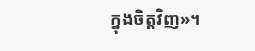ក្នុងចិត្តវិញ»។